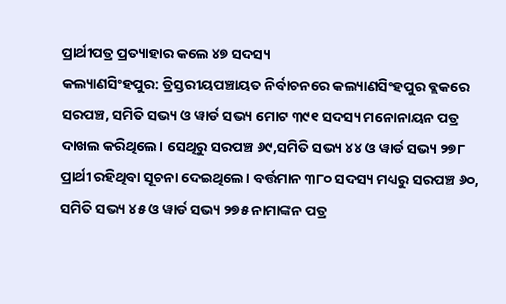ପ୍ରାର୍ଥୀପତ୍ର ପ୍ରତ୍ୟାହାର କଲେ ୪୭ ସଦସ୍ୟ
କଲ୍ୟାଣସିଂହପୁର: ତ୍ରିସ୍ତରୀୟପଞ୍ଚାୟତ ନିର୍ବାଚନରେ କଲ୍ୟାଣସିଂହପୁର ବ୍ଲକରେ ସରପଞ୍ଚ, ସମିତି ସଭ୍ୟ ଓ ୱାର୍ଡ ସଭ୍ୟ ମୋଟ ୩୯୧ ସଦସ୍ୟ ମନୋନାୟନ ପତ୍ର ଦାଖଲ କରିଥିଲେ। ସେଥିରୁ ସରପଞ୍ଚ ୬୯,ସମିତି ସଭ୍ୟ ୪୪ ଓ ୱାର୍ଡ ସଭ୍ୟ ୨୭୮ ପ୍ରାର୍ଥୀ ରହିଥିବା ସୂଚନା ଦେଇଥିଲେ। ବର୍ତ୍ତମାନ ୩୮୦ ସଦସ୍ୟ ମଧ୍ୟରୁ ସରପଞ୍ଚ ୬୦, ସମିତି ସଭ୍ୟ ୪୫ ଓ ୱାର୍ଡ ସଭ୍ୟ ୨୭୫ ନାମାଙ୍କନ ପତ୍ର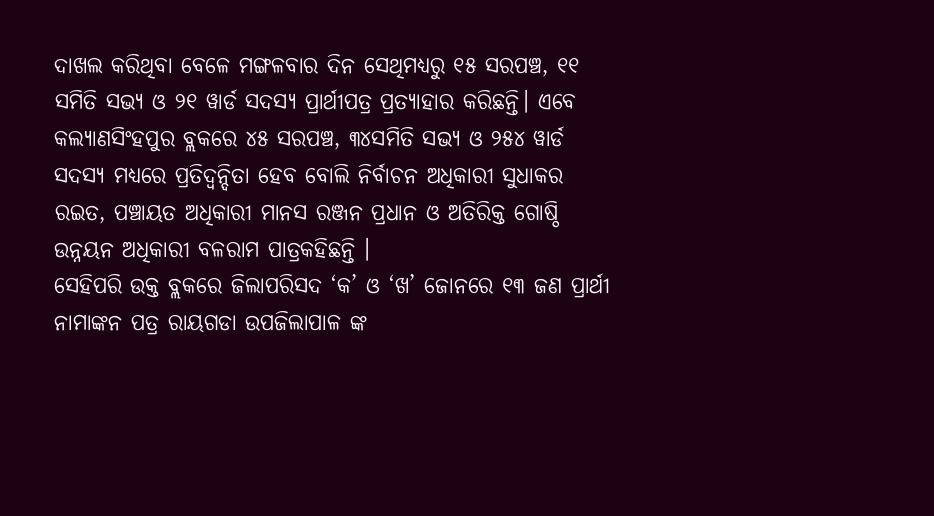ଦାଖଲ କରିଥିବା ବେଳେ ମଙ୍ଗଳବାର ଦିନ ସେଥିମଧ୍ୟରୁ ୧୫ ସରପଞ୍ଚ, ୧୧ ସମିତି ସଭ୍ୟ ଓ ୨୧ ୱାର୍ଡ ସଦସ୍ୟ ପ୍ରାର୍ଥୀପତ୍ର ପ୍ରତ୍ୟାହାର କରିଛନ୍ତି। ଏବେ କଲ୍ୟାଣସିଂହପୁର ବ୍ଲକରେ ୪୫ ସରପଞ୍ଚ, ୩୪ସମିତି ସଭ୍ୟ ଓ ୨୫୪ ୱାର୍ଡ ସଦସ୍ୟ ମଧ୍ୟରେ ପ୍ରତିଦ୍ବନ୍ଦିତା ହେବ ବୋଲି ନିର୍ବାଚନ ଅଧିକାରୀ ସୁଧାକର ରଇତ, ପଞ୍ଚାୟତ ଅଧିକାରୀ ମାନସ ରଞ୍ଜନ ପ୍ରଧାନ ଓ ଅତିରିକ୍ତ ଗୋଷ୍ଠି ଉନ୍ନୟନ ଅଧିକାରୀ ବଳରାମ ପାତ୍ରକହିଛନ୍ତି ।
ସେହିପରି ଉକ୍ତ ବ୍ଲକରେ ଜିଲାପରିସଦ ‘କ’ ଓ ‘ଖ’ ଜୋନରେ ୧୩ ଜଣ ପ୍ରାର୍ଥୀ ନାମାଙ୍କନ ପତ୍ର ରାୟଗଡା ଉପଜିଲାପାଳ ଙ୍କ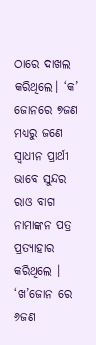ଠାରେ ଦାଖଲ କରିଥିଲେ। ‘କ’ ଜୋନରେ ୭ଜଣ ମଧ୍ୟରୁ ଜଣେ ସ୍ୱାଧୀନ ପ୍ରାର୍ଥୀ ଭାବେ ସୁନ୍ଦର ରାଓ ବାଗ ନାମାଙ୍କନ ପତ୍ର ପ୍ରତ୍ୟାହାର କରିଥିଲେ । ‘ଖ’ଜୋନ ରେ ୬ଜଣ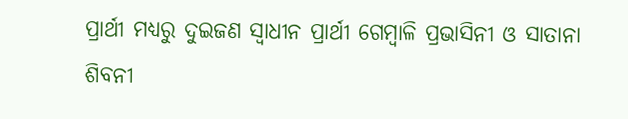ପ୍ରାର୍ଥୀ ମଧ୍ୟରୁ ଦୁଇଜଣ ସ୍ୱାଧୀନ ପ୍ରାର୍ଥୀ ଗେମ୍ବାଳି ପ୍ରଭାସିନୀ ଓ ସାତାନା ଶିବନୀ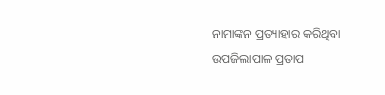ନାମାଙ୍କନ ପ୍ରତ୍ୟାହାର କରିଥିବା ଉପଜିଲାପାଳ ପ୍ରତାପ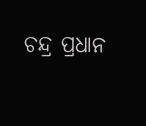ଚନ୍ଦ୍ର ପ୍ରଧାନ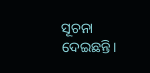ସୂଚନା ଦେଇଛନ୍ତି।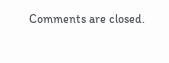Comments are closed.